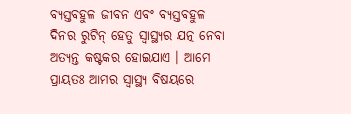ବ୍ୟସ୍ତବହୁଳ ଜୀବନ ଏବଂ ବ୍ୟସ୍ତବହୁଳ ଦିନର ରୁଟିନ୍ ହେତୁ ସ୍ୱାସ୍ଥ୍ୟର ଯତ୍ନ ନେବା ଅତ୍ୟନ୍ତ କଷ୍ଟକର ହୋଇଯାଏ । ଆମେ ପ୍ରାୟତଃ ଆମର ସ୍ୱାସ୍ଥ୍ୟ ବିଷୟରେ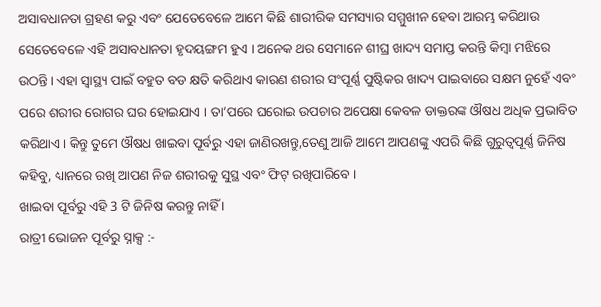ଅସାବଧାନତା ଗ୍ରହଣ କରୁ ଏବଂ ଯେତେବେଳେ ଆମେ କିଛି ଶାରୀରିକ ସମସ୍ୟାର ସମ୍ମୁଖୀନ ହେବା ଆରମ୍ଭ କରିଥାଉ ସେତେବେଳେ ଏହି ଅସାବଧାନତା ହୃଦୟଙ୍ଗମ ହୁଏ । ଅନେକ ଥର ସେମାନେ ଶୀଘ୍ର ଖାଦ୍ୟ ସମାପ୍ତ କରନ୍ତି କିମ୍ବା ମଝିରେ ଉଠନ୍ତି। ଏହା ସ୍ୱାସ୍ଥ୍ୟ ପାଇଁ ବହୁତ ବଡ କ୍ଷତି କରିଥାଏ କାରଣ ଶରୀର ସଂପୂର୍ଣ୍ଣ ପୁଷ୍ଟିକର ଖାଦ୍ୟ ପାଇବାରେ ସକ୍ଷମ ନୁହେଁ ଏବଂ ପରେ ଶରୀର ରୋଗର ଘର ହୋଇଯାଏ । ତା’ପରେ ଘରୋଇ ଉପଚାର ଅପେକ୍ଷା କେବଳ ଡାକ୍ତରଙ୍କ ଔଷଧ ଅଧିକ ପ୍ରଭାବିତ କରିଥାଏ। କିନ୍ତୁ ତୁମେ ଔଷଧ ଖାଇବା ପୂର୍ବରୁ ଏହା ଜାଣିରଖନ୍ତୁ,ତେଣୁ ଆଜି ଆମେ ଆପଣଙ୍କୁ ଏପରି କିଛି ଗୁରୁତ୍ୱପୂର୍ଣ୍ଣ ଜିନିଷ କହିବୁ, ଧ୍ୟାନରେ ରଖି ଆପଣ ନିଜ ଶରୀରକୁ ସୁସ୍ଥ ଏବଂ ଫିଟ୍ ରଖିପାରିବେ ।
ଖାଇବା ପୂର୍ବରୁ ଏହି 3 ଟି ଜିନିଷ କରନ୍ତୁ ନାହିଁ ।
ରାତ୍ରୀ ଭୋଜନ ପୂର୍ବରୁ ସ୍ନାକ୍ସ :-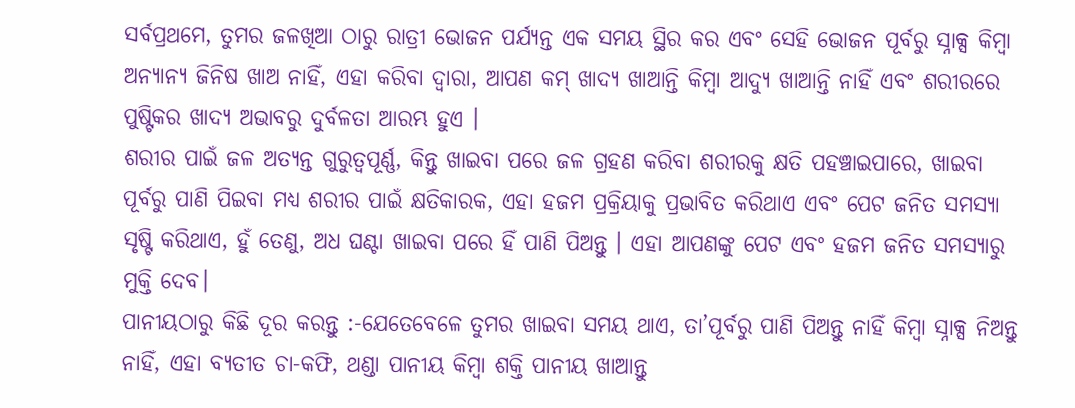ସର୍ବପ୍ରଥମେ, ତୁମର ଜଳଖିଆ ଠାରୁ ରାତ୍ରୀ ଭୋଜନ ପର୍ଯ୍ୟନ୍ତ ଏକ ସମୟ ସ୍ଥିର କର ଏବଂ ସେହି ଭୋଜନ ପୂର୍ବରୁ ସ୍ନାକ୍ସ କିମ୍ବା ଅନ୍ୟାନ୍ୟ ଜିନିଷ ଖାଅ ନାହିଁ, ଏହା କରିବା ଦ୍ୱାରା, ଆପଣ କମ୍ ଖାଦ୍ୟ ଖାଆନ୍ତି କିମ୍ବା ଆଦ୍ୟୁ ଖାଆନ୍ତି ନାହିଁ ଏବଂ ଶରୀରରେ ପୁଷ୍ଟିକର ଖାଦ୍ୟ ଅଭାବରୁ ଦୁର୍ବଳତା ଆରମ୍ଭ ହୁଏ ।
ଶରୀର ପାଇଁ ଜଳ ଅତ୍ୟନ୍ତ ଗୁରୁତ୍ୱପୂର୍ଣ୍ଣ, କିନ୍ତୁ ଖାଇବା ପରେ ଜଳ ଗ୍ରହଣ କରିବା ଶରୀରକୁ କ୍ଷତି ପହଞ୍ଚାଇପାରେ, ଖାଇବା ପୂର୍ବରୁ ପାଣି ପିଇବା ମଧ୍ୟ ଶରୀର ପାଇଁ କ୍ଷତିକାରକ, ଏହା ହଜମ ପ୍ରକ୍ରିୟାକୁ ପ୍ରଭାବିତ କରିଥାଏ ଏବଂ ପେଟ ଜନିତ ସମସ୍ୟା ସୃଷ୍ଟି କରିଥାଏ, ହୁଁ ତେଣୁ, ଅଧ ଘଣ୍ଟା ଖାଇବା ପରେ ହିଁ ପାଣି ପିଅନ୍ତୁ । ଏହା ଆପଣଙ୍କୁ ପେଟ ଏବଂ ହଜମ ଜନିତ ସମସ୍ୟାରୁ ମୁକ୍ତି ଦେବ।
ପାନୀୟଠାରୁ କିଛି ଦୂର କରନ୍ତୁ :-ଯେତେବେଳେ ତୁମର ଖାଇବା ସମୟ ଥାଏ, ତା’ପୂର୍ବରୁ ପାଣି ପିଅନ୍ତୁ ନାହିଁ କିମ୍ବା ସ୍ନାକ୍ସ ନିଅନ୍ତୁ ନାହିଁ, ଏହା ବ୍ୟତୀତ ଚା-କଫି, ଥଣ୍ଡା ପାନୀୟ କିମ୍ବା ଶକ୍ତି ପାନୀୟ ଖାଆନ୍ତୁ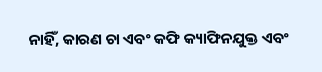ନାହିଁ, କାରଣ ଚା ଏବଂ କଫି କ୍ୟାଫିନଯୁକ୍ତ ଏବଂ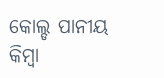କୋଲ୍ଡ ପାନୀୟ କିମ୍ବା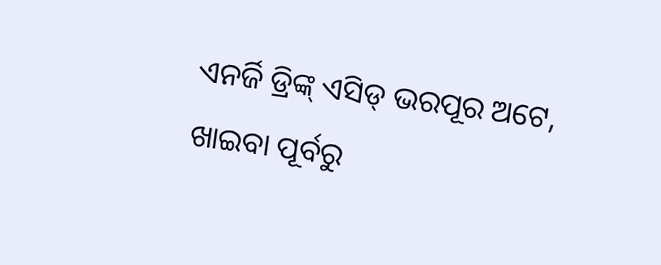ଏନର୍ଜି ଡ୍ରିଙ୍କ୍ ଏସିଡ୍ ଭରପୂର ଅଟେ, ଖାଇବା ପୂର୍ବରୁ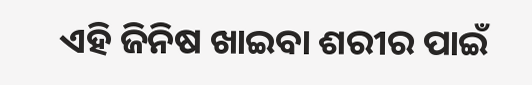ଏହି ଜିନିଷ ଖାଇବା ଶରୀର ପାଇଁ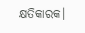କ୍ଷତିକାରକ।